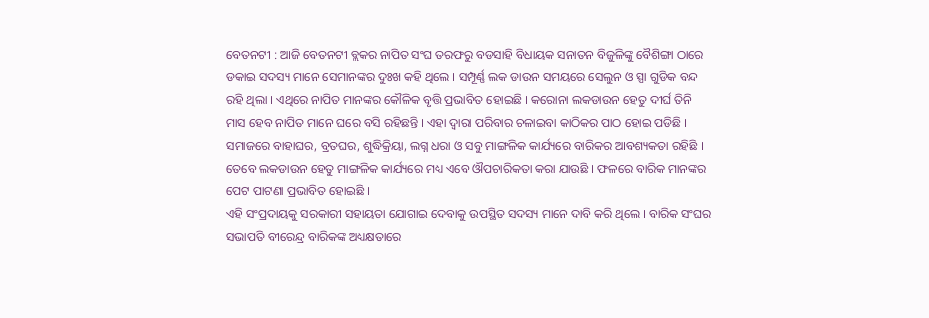ବେତନଟୀ : ଆଜି ବେତନଟୀ ବ୍ଲକର ନାପିତ ସଂଘ ତରଫରୁ ବଡସାହି ବିଧାୟକ ସନାତନ ବିଜୁଳିଙ୍କୁ ବୈଶିଙ୍ଗା ଠାରେ ଡକାଇ ସଦସ୍ୟ ମାନେ ସେମାନଙ୍କର ଦୁଃଖ କହି ଥିଲେ । ସମ୍ପୂର୍ଣ୍ଣ ଲକ ଡାଉନ ସମୟରେ ସେଲୁନ ଓ ସ୍ପା ଗୁଡିକ ବନ୍ଦ ରହି ଥିଲା । ଏଥିରେ ନାପିତ ମାନଙ୍କର କୌଳିକ ବୃତ୍ତି ପ୍ରଭାବିତ ହୋଇଛି । କରୋନା ଲକଡାଉନ ହେତୁ ଦୀର୍ଘ ତିନି ମାସ ହେବ ନାପିତ ମାନେ ଘରେ ବସି ରହିଛନ୍ତି । ଏହା ଦ୍ୱାରା ପରିବାର ଚଳାଇବା କାଠିକର ପାଠ ହୋଇ ପଡିଛି । ସମାଜରେ ବାହାଘର, ବ୍ରତଘର, ଶୁଦ୍ଧିକ୍ରିୟା, ଲଗ୍ନ ଧରା ଓ ସବୁ ମାଙ୍ଗଳିକ କାର୍ଯ୍ୟରେ ବାରିକର ଆବଶ୍ୟକତା ରହିଛି । ତେବେ ଲକଡାଉନ ହେତୁ ମାଙ୍ଗଳିକ କାର୍ଯ୍ୟରେ ମଧ୍ୟ ଏବେ ଔପଚାରିକତା କରା ଯାଉଛି । ଫଳରେ ବାରିକ ମାନଙ୍କର ପେଟ ପାଟଣା ପ୍ରଭାବିତ ହୋଇଛି ।
ଏହି ସଂପ୍ରଦାୟକୁ ସରକାରୀ ସହାୟତା ଯୋଗାଇ ଦେବାକୁ ଉପସ୍ଥିତ ସଦସ୍ୟ ମାନେ ଦାବି କରି ଥିଲେ । ବାରିକ ସଂଘର ସଭାପତି ବୀରେନ୍ଦ୍ର ବାରିକଙ୍କ ଅଧ୍ୟକ୍ଷତାରେ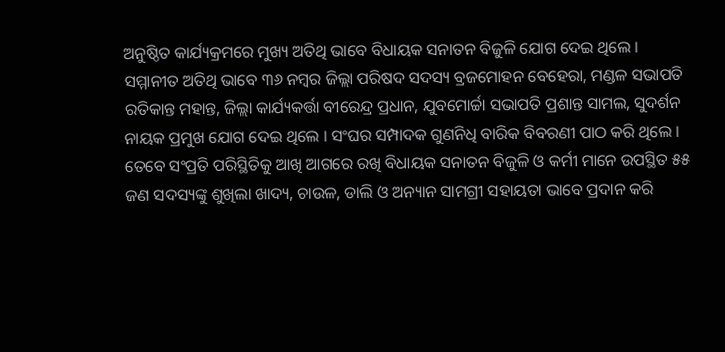ଅନୁଷ୍ଠିତ କାର୍ଯ୍ୟକ୍ରମରେ ମୁଖ୍ୟ ଅତିଥି ଭାବେ ବିଧାୟକ ସନାତନ ବିଜୁଳି ଯୋଗ ଦେଇ ଥିଲେ । ସମ୍ମାନୀତ ଅତିଥି ଭାବେ ୩୬ ନମ୍ବର ଜିଲ୍ଲା ପରିଷଦ ସଦସ୍ୟ ବ୍ରଜମୋହନ ବେହେରା, ମଣ୍ଡଳ ସଭାପତି ରତିକାନ୍ତ ମହାନ୍ତ, ଜିଲ୍ଲା କାର୍ଯ୍ୟକର୍ତ୍ତା ବୀରେନ୍ଦ୍ର ପ୍ରଧାନ, ଯୁବମୋର୍ଚ୍ଚା ସଭାପତି ପ୍ରଶାନ୍ତ ସାମଲ, ସୁଦର୍ଶନ ନାୟକ ପ୍ରମୁଖ ଯୋଗ ଦେଇ ଥିଲେ । ସଂଘର ସମ୍ପାଦକ ଗୁଣନିଧି ବାରିକ ବିବରଣୀ ପାଠ କରି ଥିଲେ । ତେବେ ସଂପ୍ରତି ପରିସ୍ଥିତିକୁ ଆଖି ଆଗରେ ରଖି ବିଧାୟକ ସନାତନ ବିଜୁଳି ଓ କର୍ମୀ ମାନେ ଉପସ୍ଥିତ ୫୫ ଜଣ ସଦସ୍ୟଙ୍କୁ ଶୁଖିଲା ଖାଦ୍ୟ, ଚାଉଳ, ଡାଲି ଓ ଅନ୍ୟାନ ସାମଗ୍ରୀ ସହାୟତା ଭାବେ ପ୍ରଦାନ କରି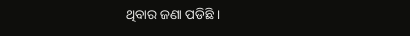ଥିବାର ଜଣା ପଡିଛି ।